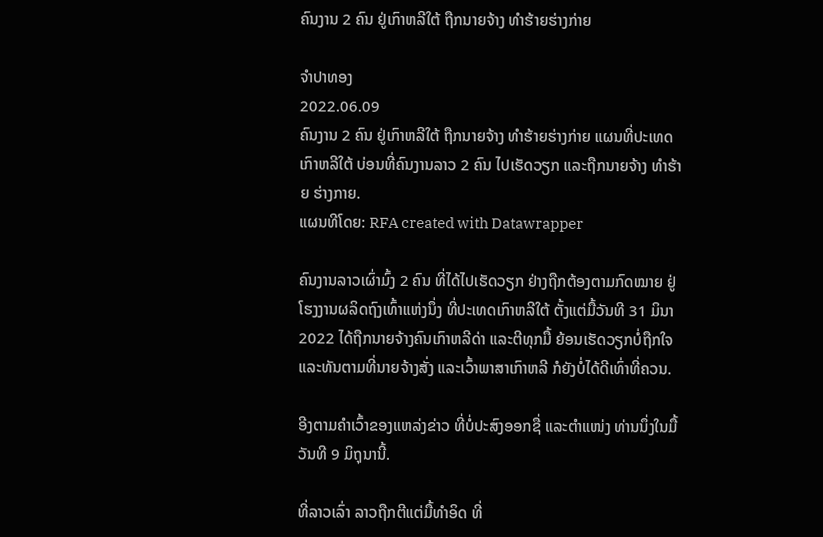ຄົນງານ 2 ຄົນ ຢູ່ເກົາຫລີໃຕ້ ຖືກນາຍຈ້າງ ທຳຮ້າຍຮ່າງກ່າຍ

ຈຳປາທອງ
2022.06.09
ຄົນງານ 2 ຄົນ ຢູ່ເກົາຫລີໃຕ້ ຖືກນາຍຈ້າງ ທຳຮ້າຍຮ່າງກ່າຍ ແຜນທີ່ປະເທດເກົາຫລີໃຕ້ ບ່ອນທີ່ຄົນງານລາວ 2 ຄົນ ໄປເຮັດວຽກ ແລະຖືກນາຍຈ້າງ ທຳຮ້າຍ ຮ່າງກາຍ.
ແຜນທີໂດຍ: RFA created with Datawrapper

ຄົນງານລາວເຜົ່າມົ້ງ 2 ຄົນ ທີ່ໄດ້ໄປເຮັດວຽກ ຢ່າງຖືກຕ້ອງຕາມກົດໝາຍ ຢູ່ໂຮງງານຜລິດຖົງເທົ້າແຫ່ງນຶ່ງ ທີ່ປະເທດເກົາຫລີໃຕ້ ຕັ້ງແຕ່ມື້ວັນທີ 31 ມິນາ 2022 ໄດ້ຖືກນາຍຈ້າງຄົນເກົາຫລີດ່າ ແລະຕີທຸກມື້ ຍ້ອນເຮັດວຽກບໍ່ຖືກໃຈ ແລະທັນຕາມທີ່ນາຍຈ້າງສັ່ງ ແລະເວົ້າພາສາເກົາຫລີ ກໍຍັງບໍ່ໄດ້ດີເທົ່າທີ່ຄວນ.

ອີງຕາມຄໍາເວົ້າຂອງແຫລ່ງຂ່າວ ທີ່ບໍ່ປະສົງອອກຊື່ ແລະຕໍາແໜ່ງ ທ່ານນຶ່ງໃນມື້ວັນທີ 9 ມິຖຸນານີ້.

ທີ່ລາວເລົ່າ ລາວຖືກຕີແຕ່ມື້ທໍາອິດ ທີ່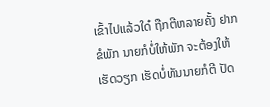ເຂົ້າໄປແລ້ວໃດ໋ ຖືກຕີຫລາຍຄັ້ງ ຢາກຂໍພັກ ນາຍກໍບໍ່ໃຫ້ພັກ ຈະຕ້ອງໃຫ້ເຮັດວຽກ ເຮັດບໍ່ທັນນາຍກໍຕີ ປັດ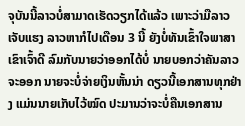ຈຸບັນນີ້ລາວບໍ່ສາມາດເຮັດວຽກໄດ້ແລ້ວ ເພາະວ່າມືລາວເຈັບແຮງ ລາວຫາກໍໄປເດືອນ 3 ນີ້ ຍັງບໍ່ທັນເຂົ້າໃຈພາສາເຂົາເຈົ້າດີ ລົມກັບນາຍວ່າອອກໄດ້ບໍ່ ນາຍບອກວ່າຄັນລາວຈະອອກ ນາຍຈະບໍ່ຈ່າຍເງິນຫັ້ນນ່າ ດຽວນີ້ເອກສານທຸກຢ່າງ ແມ່ນນາຍເກັບໄວ້ໝົດ ປະມານວ່າຈະບໍ່ຄືນເອກສານ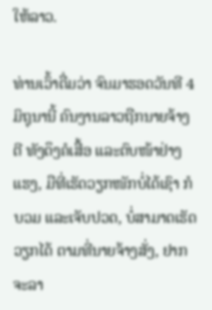ໃຫ້ລາວ.

ທ່ານເວົ້າຕື່ມວ່າ ຈົນມາຮອດວັນທີ 4 ມິຖຸນານີ້ ຄົນງານລາວຖືກນາຍຈ້າງຕີ ທັງດຶງຄໍເສື້ອ ແລະຕົບໜ້າຢ່າງແຮງ, ມືທີ່ເຮັດວຽກໜັກບໍ່ໄດ້ເຊົາ ກໍບວມ ແລະເຈັບປວດ, ບໍ່ສາມາດເຮັດວຽກໄດ້ ຕາມທີ່ນາຍຈ້າງສັ່ງ, ຢາກຈະລາ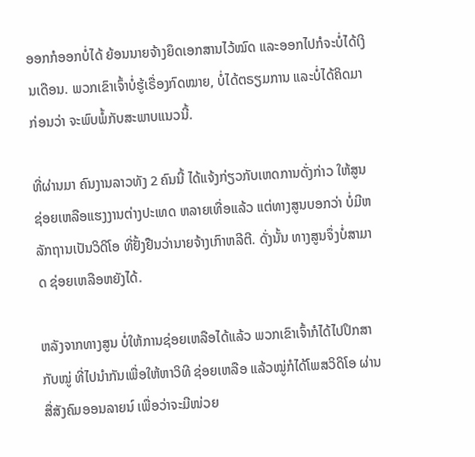ອອກກໍອອກບໍ່ໄດ້ ຍ້ອນນາຍຈ້າງຍຶດເອກສານໄວ້ໝົດ ແລະອອກໄປກໍຈະບໍ່ໄດ້ເງິນເດືອນ. ພວກເຂົາເຈົ້າບໍ່ຮູ້ເຣື່ອງກົດໝາຍ, ບໍ່ໄດ້ຕຣຽມການ ແລະບໍ່ໄດ້ຄິດມາກ່ອນວ່າ ຈະພົບພໍ້ກັບສະພາບແນວນີ້.

ທີ່ຜ່ານມາ ຄົນງານລາວທັງ 2 ຄົນນີ້ ໄດ້ແຈ້ງກ່ຽວກັບເຫດການດັ່ງກ່າວ ໃຫ້ສູນຊ່ອຍເຫລືອແຮງງານຕ່າງປະເທດ ຫລາຍເທື່ອແລ້ວ ແຕ່ທາງສູນບອກວ່າ ບໍ່ມີຫລັກຖານເປັນວິດິໂອ ທີ່ຢັ້ງຢືນວ່ານາຍຈ້າງເກົາຫລີຕີ. ດັ່ງນັ້ນ ທາງສູນຈຶ່ງບໍ່ສາມາດ ຊ່ອຍເຫລືອຫຍັງໄດ້.

ຫລັງຈາກທາງສູນ ບໍ່ໃຫ້ການຊ່ອຍເຫລືອໄດ້ແລ້ວ ພວກເຂົາເຈົ້າກໍໄດ້ໄປປຶກສາກັບໝູ່ ທີ່ໄປນໍາກັນເພື່ອໃຫ້ຫາວິທີ ຊ່ອຍເຫລືອ ແລ້ວໝູ່ກໍໄດ້ໂພສວິດິໂອ ຜ່ານສື່ສັງຄົມອອນລາຍນ໌ ເພື່ອວ່າຈະມີໜ່ວຍ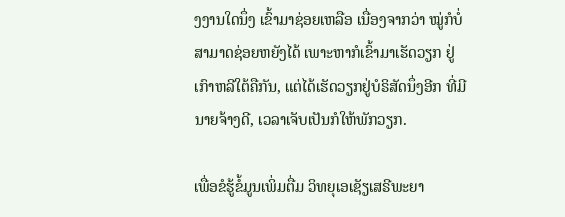ງງານໃດນຶ່ງ ເຂົ້າມາຊ່ອຍເຫລືອ ເນື່ອງຈາກວ່າ ໝູ່ກໍບໍ່ສາມາດຊ່ອຍຫຍັງໄດ້ ເພາະຫາກໍເຂົ້າມາເຮັດວຽກ ຢູ່ເກົາຫລີໃຕ້ຄືກັນ, ແຕ່ໄດ້ເຮັດວຽກຢູ່ບໍຣິສັດນຶ່ງອີກ ທີ່ມີນາຍຈ້າງດີ, ເວລາເຈັບເປັນກໍໃຫ້ພັກວຽກ.

ເພື່ອຂໍຮູ້ຂໍ້ມູນເພິ່ມຕື່ມ ວິທຍຸເອເຊັຽເສຣີພະຍາ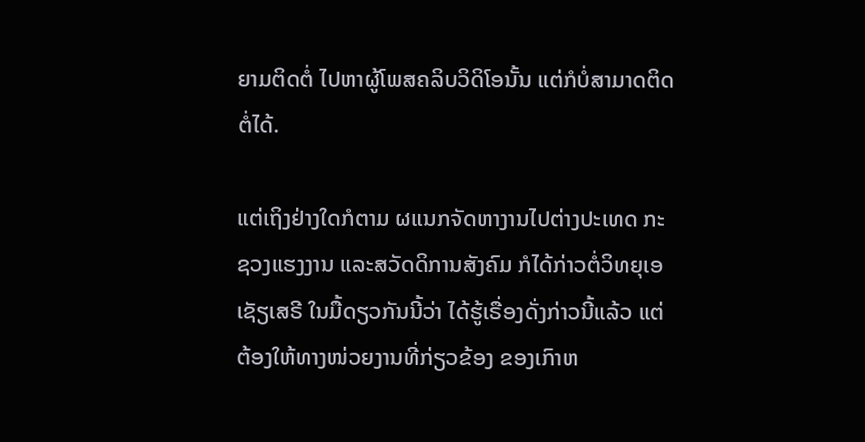ຍາມຕິດຕໍ່ ໄປຫາຜູ້ໂພສຄລິບວິດິໂອນັ້ນ ແຕ່ກໍບໍ່ສາມາດຕິດຕໍ່ໄດ້.

ແຕ່ເຖິງຢ່າງໃດກໍຕາມ ຜແນກຈັດຫາງານໄປຕ່າງປະເທດ ກະຊວງແຮງງານ ແລະສວັດດິການສັງຄົມ ກໍໄດ້ກ່າວຕໍ່ວິທຍຸເອເຊັຽເສຣີ ໃນມື້ດຽວກັນນີ້ວ່າ ໄດ້ຮູ້ເຣື່ອງດັ່ງກ່າວນີ້ແລ້ວ ແຕ່ຕ້ອງໃຫ້ທາງໜ່ວຍງານທີ່ກ່ຽວຂ້ອງ ຂອງເກົາຫ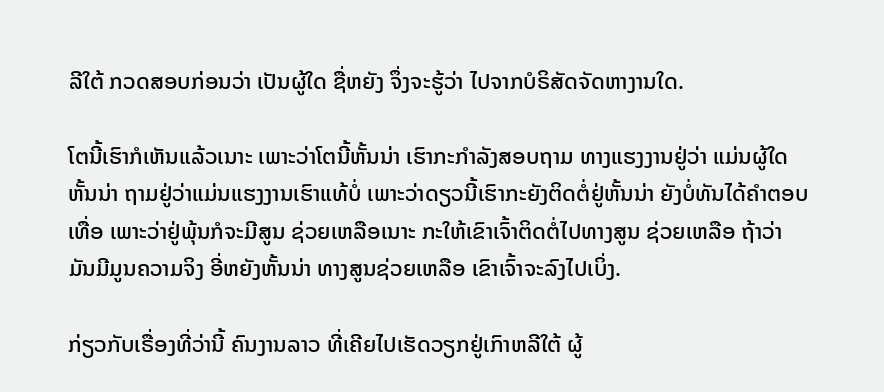ລີໃຕ້ ກວດສອບກ່ອນວ່າ ເປັນຜູ້ໃດ ຊື່ຫຍັງ ຈຶ່ງຈະຮູ້ວ່າ ໄປຈາກບໍຣິສັດຈັດຫາງານໃດ.

ໂຕນີ້ເຮົາກໍເຫັນແລ້ວເນາະ ເພາະວ່າໂຕນີ້ຫັ້ນນ່າ ເຮົາກະກໍາລັງສອບຖາມ ທາງແຮງງານຢູ່ວ່າ ແມ່ນຜູ້ໃດຫັ້ນນ່າ ຖາມຢູ່ວ່າແມ່ນແຮງງານເຮົາແທ້ບໍ່ ເພາະວ່າດຽວນີ້ເຮົາກະຍັງຕິດຕໍ່ຢູ່ຫັ້ນນ່າ ຍັງບໍ່ທັນໄດ້ຄໍາຕອບເທື່ອ ເພາະວ່າຢູ່ພຸ້ນກໍຈະມີສູນ ຊ່ວຍເຫລືອເນາະ ກະໃຫ້ເຂົາເຈົ້າຕິດຕໍ່ໄປທາງສູນ ຊ່ວຍເຫລືອ ຖ້າວ່າມັນມີມູນຄວາມຈິງ ອີ່ຫຍັງຫັ້ນນ່າ ທາງສູນຊ່ວຍເຫລືອ ເຂົາເຈົ້າຈະລົງໄປເບິ່ງ.

ກ່ຽວກັບເຣື່ອງທີ່ວ່ານີ້ ຄົນງານລາວ ທີ່ເຄີຍໄປເຮັດວຽກຢູ່ເກົາຫລີໃຕ້ ຜູ້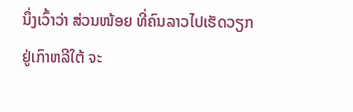ນຶ່ງເວົ້າວ່າ ສ່ວນໜ້ອຍ ທີ່ຄົນລາວໄປເຮັດວຽກຢູ່ເກົາຫລີໃຕ້ ຈະ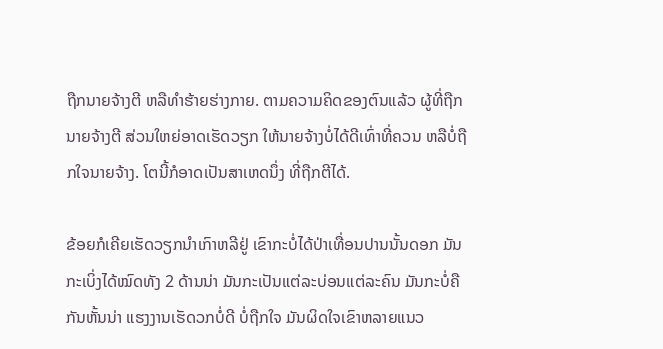ຖືກນາຍຈ້າງຕີ ຫລືທໍາຮ້າຍຮ່າງກາຍ. ຕາມຄວາມຄິດຂອງຕົນແລ້ວ ຜູ້ທີ່ຖືກນາຍຈ້າງຕີ ສ່ວນໃຫຍ່ອາດເຮັດວຽກ ໃຫ້ນາຍຈ້າງບໍ່ໄດ້ດີເທົ່າທີ່ຄວນ ຫລືບໍ່ຖືກໃຈນາຍຈ້າງ. ໂຕນີ້ກໍອາດເປັນສາເຫດນຶ່ງ ທີ່ຖືກຕີໄດ້.

ຂ້ອຍກໍເຄີຍເຮັດວຽກນໍາເກົາຫລີຢູ່ ເຂົາກະບໍ່ໄດ້ປ່າເທື່ອນປານນັ້ນດອກ ມັນກະເບິ່ງໄດ້ໝົດທັງ 2 ດ້ານນ່າ ມັນກະເປັນແຕ່ລະບ່ອນແຕ່ລະຄົນ ມັນກະບໍ່ຄືກັນຫັ້ນນ່າ ແຮງງານເຮັດວກບໍ່ດີ ບໍ່ຖືກໃຈ ມັນຜິດໃຈເຂົາຫລາຍແນວ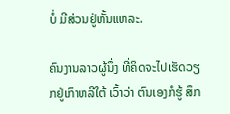ບໍ່ ມີສ່ວນຢູ່ຫັ້ນແຫລະ.

ຄົນງານລາວຜູ້ນຶ່ງ ທີ່ຄິດຈະໄປເຮັດວຽກຢູ່ເກົາຫລີໃຕ້ ເວົ້າວ່າ ຕົນເອງກໍຮູ້ ສຶກ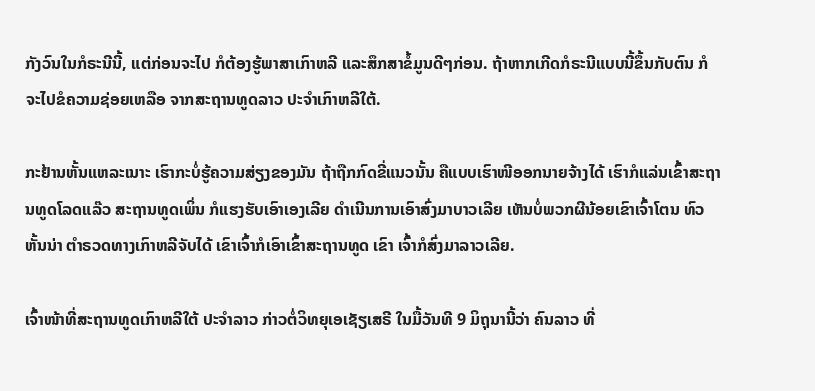ກັງວົນໃນກໍຣະນີນີ້, ແຕ່ກ່ອນຈະໄປ ກໍຕ້ອງຮູ້ພາສາເກົາຫລີ ແລະສຶກສາຂໍ້ມູນດີໆກ່ອນ. ຖ້າຫາກເກີດກໍຣະນີແບບນີ້ຂຶ້ນກັບຕົນ ກໍຈະໄປຂໍຄວາມຊ່ອຍເຫລືອ ຈາກສະຖານທູດລາວ ປະຈໍາເກົາຫລີໃຕ້.

ກະຢ້ານຫັ້ນແຫລະເນາະ ເຮົາກະບໍ່ຮູ້ຄວາມສ່ຽງຂອງມັນ ຖ້າຖືກກົດຂີ່ແນວນັ້ນ ຄືແບບເຮົາໜີອອກນາຍຈ້າງໄດ້ ເຮົາກໍແລ່ນເຂົ້າສະຖານທູດໂລດແລ໊ວ ສະຖານທູດເພິ່ນ ກໍແຮງຮັບເອົາເອງເລີຍ ດໍາເນີນການເອົາສົ່ງມາບາວເລີຍ ເຫັນບໍ່ພວກຜີນ້ອຍເຂົາເຈົ້າໂຕນ ທົວຫັ້ນນ່າ ຕໍາຣວດທາງເກົາຫລີຈັບໄດ້ ເຂົາເຈົ້າກໍເອົາເຂົ້າສະຖານທູດ ເຂົາ ເຈົ້າກໍສົ່ງມາລາວເລີຍ.

ເຈົ້າໜ້າທີ່ສະຖານທູດເກົາຫລີໃຕ້ ປະຈໍາລາວ ກ່າວຕໍ່ວິທຍຸເອເຊັຽເສຣີ ໃນມື້ວັນທີ 9 ມິຖຸນານີ້ວ່າ ຄົນລາວ ທີ່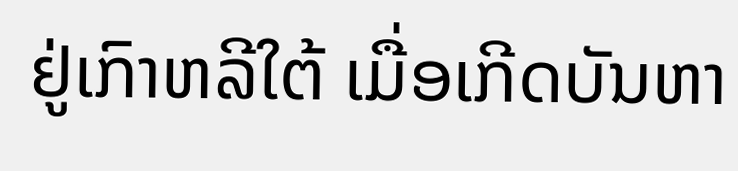ຢູ່ເກົາຫລີໃຕ້ ເມື່ອເກີດບັນຫາ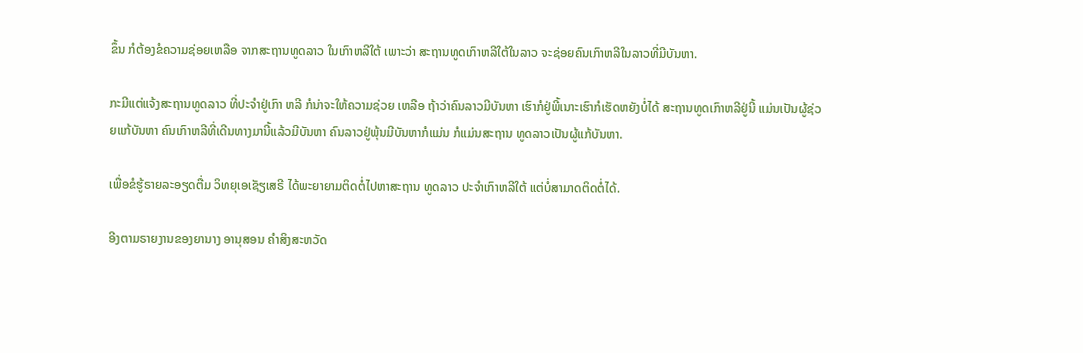ຂຶ້ນ ກໍຕ້ອງຂໍຄວາມຊ່ອຍເຫລືອ ຈາກສະຖານທູດລາວ ໃນເກົາຫລີໃຕ້ ເພາະວ່າ ສະຖານທູດເກົາຫລີໃຕ້ໃນລາວ ຈະຊ່ອຍຄົນເກົາຫລີໃນລາວທີ່ມີບັນຫາ.

ກະມີແຕ່ແຈ້ງສະຖານທູດລາວ ທີ່ປະຈໍາຢູ່ເກົາ ຫລີ ກໍນ່າຈະໃຫ້ຄວາມຊ່ວຍ ເຫລືອ ຖ້າວ່າຄົນລາວມີບັນຫາ ເຮົາກໍຢູ່ພີ້ເນາະເຮົາກໍເຮັດຫຍັງບໍ່ໄດ້ ສະຖານທູດເກົາຫລີຢູ່ນີ້ ແມ່ນເປັນຜູ້ຊ່ວຍແກ້ບັນຫາ ຄົນເກົາຫລີທີ່ເດີນທາງມານີ້ແລ້ວມີບັນຫາ ຄົນລາວຢູ່ພຸ້ນມີບັນຫາກໍແມ່ນ ກໍແມ່ນສະຖານ ທູດລາວເປັນຜູ້ແກ້ບັນຫາ.

ເພື່ອຂໍຮູ້ຣາຍລະອຽດຕື່ມ ວິທຍຸເອເຊັຽເສຣີ ໄດ້ພະຍາຍາມຕິດຕໍ່ໄປຫາສະຖານ ທູດລາວ ປະຈໍາເກົາຫລີໃຕ້ ແຕ່ບໍ່ສາມາດຕິດຕໍ່ໄດ້.

ອີງຕາມຣາຍງານຂອງຍານາງ ອານຸສອນ ຄໍາສິງສະຫວັດ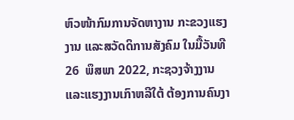ຫົວໜ້າກົມການຈັດຫາງານ ກະຂວງແຮງງານ ແລະສວັດດິການສັງຄົມ ໃນມື້ວັນທີ 26  ພຶສພາ 2022, ກະຊວງຈ້າງງານ ແລະແຮງງານເກົາຫລີໃຕ້ ຕ້ອງການຄົນງາ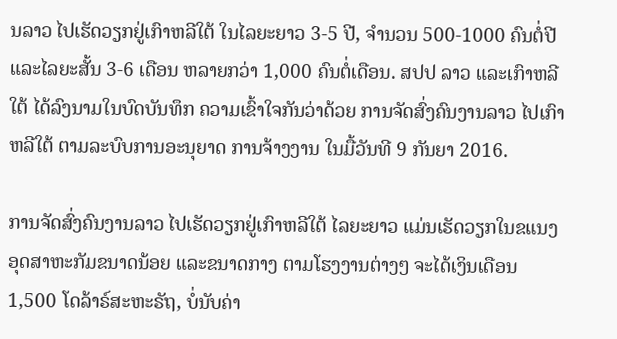ນລາວ ໄປເຮັດວຽກຢູ່ເກົາຫລີໃຕ້ ໃນໄລຍະຍາວ 3-5 ປີ, ຈໍານວນ 500-1000 ຄົນຕໍ່ປີ ແລະໄລຍະສັ້ນ 3-6 ເດືອນ ຫລາຍກວ່າ 1,000 ຄົນຕໍ່ເດືອນ. ສປປ ລາວ ແລະເກົາຫລີໃຕ້ ໄດ້ລົງນາມໃນບົດບັນທຶກ ຄວາມເຂົ້າໃຈກັນວ່າດ້ວຍ ການຈັດສົ່ງຄົນງານລາວ ໄປເກົາຫລີໃຕ້ ຕາມລະບົບການອະນຸຍາດ ການຈ້າງງານ ໃນມື້ວັນທີ 9 ກັນຍາ 2016.

ການຈັດສົ່ງຄົນງານລາວ ໄປເຮັດວຽກຢູ່ເກົາຫລີໃຕ້ ໄລຍະຍາວ ແມ່ນເຮັດວຽກໃນຂແນງ ອຸດສາຫະກັມຂນາດນ້ອຍ ແລະຂນາດກາງ ຕາມໂຮງງານຕ່າງໆ ຈະໄດ້ເງິນເດືອນ 1,500 ໂດລ້າຣ໌ສະຫະຣັຖ, ບໍ່ນັບຄ່າ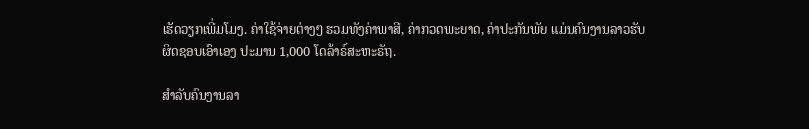ເຮັດວຽກເພີ່ມໂມງ. ຄ່າໃຊ້ຈ່າຍຕ່າງໆ ຮວມທັງຄ່າພາສີ, ຄ່າກວດພະຍາດ, ຄ່າປະກັນພັຍ ແມ່ນຄົນງານລາວຮັບຜິດຊອບເອົາເອງ ປະມານ 1,000 ໂດລ້າຣ໌ສະຫະຣັຖ.

ສໍາລັບຄົນງານລາ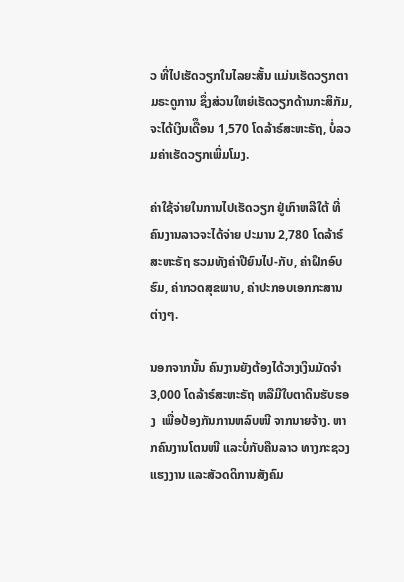ວ ທີ່ໄປເຮັດວຽກໃນໄລຍະສັ້ນ ແມ່ນເຮັດວຽກຕາມຣະດູການ ຊຶ່ງສ່ວນໃຫຍ່ເຮັດວຽກດ້ານກະສິກັມ, ຈະໄດ້ເງິນເດືຶອນ 1,570 ໂດລ້າຣ໌ສະຫະຣັຖ, ບໍ່ລວມຄ່າເຮັດວຽກເພິ່ມໂມງ.

ຄ່າໃຊ້ຈ່າຍໃນການໄປເຮັດວຽກ ຢູ່ເກົາຫລີໃຕ້ ທີ່ຄົນງານລາວຈະໄດ້ຈ່າຍ ປະມານ 2,780 ໂດລ້າຣ໌ສະຫະຣັຖ ຮວມທັງຄ່າປີຍົນໄປ-ກັບ, ຄ່າຝຶກອົບຮົມ, ຄ່າກວດສຸຂພາບ, ຄ່າປະກອບເອກກະສານຕ່າງໆ.

ນອກຈາກນັ້ນ ຄົນງານຍັງຕ້ອງໄດ້ວາງເງິນມັດຈໍາ  3,000 ໂດລ້າຣ໌ສະຫະຣັຖ ຫລືມີໃບຕາດິນຮັບຮອງ  ເພື່ອປ້ອງກັນການຫລົບໜີ ຈາກນາຍຈ້າງ. ຫາກຄົນງານໂຕນໜີ ແລະບໍ່ກັບຄືນລາວ ທາງກະຊວງແຮງງານ ແລະສັວດດິການສັງຄົມ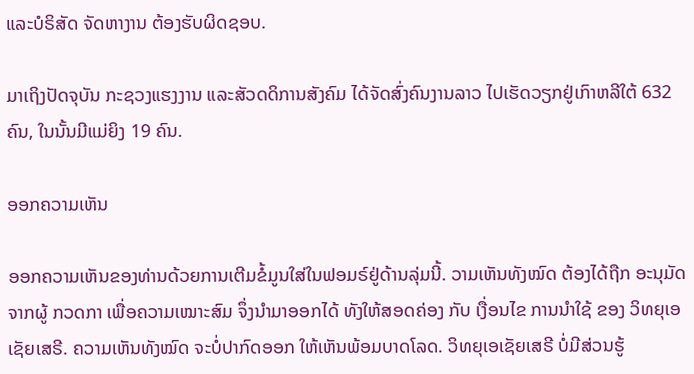ແລະບໍຣິສັດ ຈັດຫາງານ ຕ້ອງຮັບຜິດຊອບ.

ມາເຖິງປັດຈຸບັນ ກະຊວງແຮງງານ ແລະສັວດດິການສັງຄົມ ໄດ້ຈັດສົ່ງຄົນງານລາວ ໄປເຮັດວຽກຢູ່ເກົາຫລີໃຕ້ 632 ຄົນ, ໃນນັ້ນມີແມ່ຍິງ 19 ຄົນ.

ອອກຄວາມເຫັນ

ອອກຄວາມເຫັນຂອງທ່ານດ້ວຍການເຕີມຂໍ້ມູນໃສ່ໃນຟອມຣ໌ຢູ່ດ້ານລຸ່ມນີ້. ວາມເຫັນທັງໝົດ ຕ້ອງໄດ້ຖືກ ອະນຸມັດ ຈາກຜູ້ ກວດກາ ເພື່ອຄວາມເໝາະສົມ ຈຶ່ງນໍາມາອອກໄດ້ ທັງໃຫ້ສອດຄ່ອງ ກັບ ເງື່ອນໄຂ ການນຳໃຊ້ ຂອງ ວິທຍຸເອເຊັຍເສຣີ. ຄວາມເຫັນທັງໝົດ ຈະບໍ່ປາກົດອອກ ໃຫ້ເຫັນພ້ອມບາດໂລດ. ວິທຍຸເອເຊັຍເສຣີ ບໍ່ມີສ່ວນຮູ້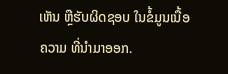ເຫັນ ຫຼືຮັບຜິດຊອບ ໃນຂໍ້ມູນເນື້ອຄວາມ ທີ່ນໍາມາອອກ.